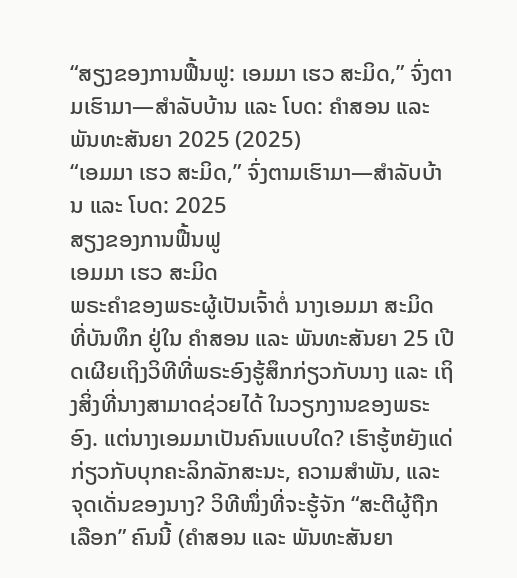“ສຽງຂອງການຟື້ນຟູ: ເອມມາ ເຮວ ສະມິດ,” ຈົ່ງຕາມເຮົາມາ—ສຳລັບບ້ານ ແລະ ໂບດ: ຄຳສອນ ແລະ ພັນທະສັນຍາ 2025 (2025)
“ເອມມາ ເຮວ ສະມິດ,” ຈົ່ງຕາມເຮົາມາ—ສຳລັບບ້ານ ແລະ ໂບດ: 2025
ສຽງຂອງການຟື້ນຟູ
ເອມມາ ເຮວ ສະມິດ
ພຣະຄຳຂອງພຣະຜູ້ເປັນເຈົ້າຕໍ່ ນາງເອມມາ ສະມິດ ທີ່ບັນທຶກ ຢູ່ໃນ ຄຳສອນ ແລະ ພັນທະສັນຍາ 25 ເປີດເຜີຍເຖິງວິທີທີ່ພຣະອົງຮູ້ສຶກກ່ຽວກັບນາງ ແລະ ເຖິງສິ່ງທີ່ນາງສາມາດຊ່ວຍໄດ້ ໃນວຽກງານຂອງພຣະອົງ. ແຕ່ນາງເອມມາເປັນຄົນແບບໃດ? ເຮົາຮູ້ຫຍັງແດ່ກ່ຽວກັບບຸກຄະລິກລັກສະນະ, ຄວາມສຳພັນ, ແລະ ຈຸດເດັ່ນຂອງນາງ? ວິທີໜຶ່ງທີ່ຈະຮູ້ຈັກ “ສະຕີຜູ້ຖືກເລືອກ” ຄົນນີ້ (ຄຳສອນ ແລະ ພັນທະສັນຍາ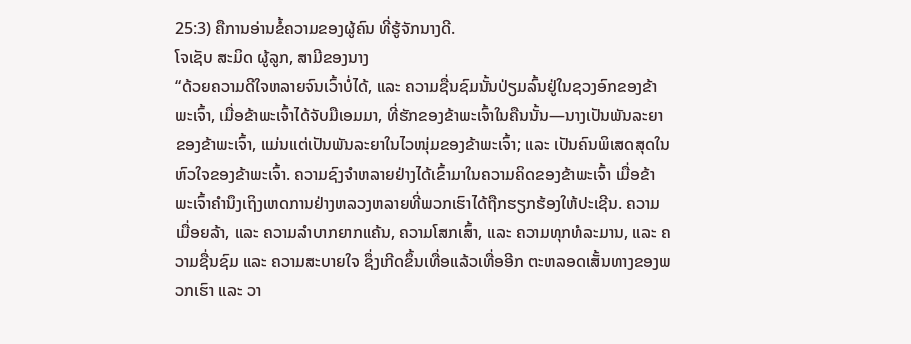25:3) ຄືການອ່ານຂໍ້ຄວາມຂອງຜູ້ຄົນ ທີ່ຮູ້ຈັກນາງດີ.
ໂຈເຊັບ ສະມິດ ຜູ້ລູກ, ສາມີຂອງນາງ
“ດ້ວຍຄວາມດີໃຈຫລາຍຈົນເວົ້າບໍ່ໄດ້, ແລະ ຄວາມຊື່ນຊົມນັ້ນປ່ຽມລົ້ນຢູ່ໃນຊວງອົກຂອງຂ້າພະເຈົ້າ, ເມື່ອຂ້າພະເຈົ້າໄດ້ຈັບມືເອມມາ, ທີ່ຮັກຂອງຂ້າພະເຈົ້າໃນຄືນນັ້ນ—ນາງເປັນພັນລະຍາຂອງຂ້າພະເຈົ້າ, ແມ່ນແຕ່ເປັນພັນລະຍາໃນໄວໜຸ່ມຂອງຂ້າພະເຈົ້າ; ແລະ ເປັນຄົນພິເສດສຸດໃນຫົວໃຈຂອງຂ້າພະເຈົ້າ. ຄວາມຊົງຈຳຫລາຍຢ່າງໄດ້ເຂົ້າມາໃນຄວາມຄິດຂອງຂ້າພະເຈົ້າ ເມື່ອຂ້າພະເຈົ້າຄຳນຶງເຖິງເຫດການຢ່າງຫລວງຫລາຍທີ່ພວກເຮົາໄດ້ຖືກຮຽກຮ້ອງໃຫ້ປະເຊີນ. ຄວາມເມື່ອຍລ້າ, ແລະ ຄວາມລຳບາກຍາກແຄ້ນ, ຄວາມໂສກເສົ້າ, ແລະ ຄວາມທຸກທໍລະມານ, ແລະ ຄວາມຊື່ນຊົມ ແລະ ຄວາມສະບາຍໃຈ ຊຶ່ງເກີດຂຶ້ນເທື່ອແລ້ວເທື່ອອີກ ຕະຫລອດເສັ້ນທາງຂອງພວກເຮົາ ແລະ ວາ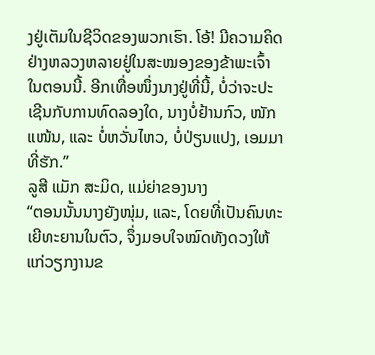ງຢູ່ເຕັມໃນຊີວິດຂອງພວກເຮົາ. ໂອ້! ມີຄວາມຄິດຢ່າງຫລວງຫລາຍຢູ່ໃນສະໝອງຂອງຂ້າພະເຈົ້າໃນຕອນນີ້. ອີກເທື່ອໜຶ່ງນາງຢູ່ທີ່ນີ້, ບໍ່ວ່າຈະປະເຊີນກັບການທົດລອງໃດ, ນາງບໍ່ຢ້ານກົວ, ໜັກແໜ້ນ, ແລະ ບໍ່ຫວັ່ນໄຫວ, ບໍ່ປ່ຽນແປງ, ເອມມາທີ່ຮັກ.”
ລູສີ ແມັກ ສະມິດ, ແມ່ຍ່າຂອງນາງ
“ຕອນນັ້ນນາງຍັງໜຸ່ມ, ແລະ, ໂດຍທີ່ເປັນຄົນທະເຍີທະຍານໃນຕົວ, ຈຶ່ງມອບໃຈໝົດທັງດວງໃຫ້ແກ່ວຽກງານຂ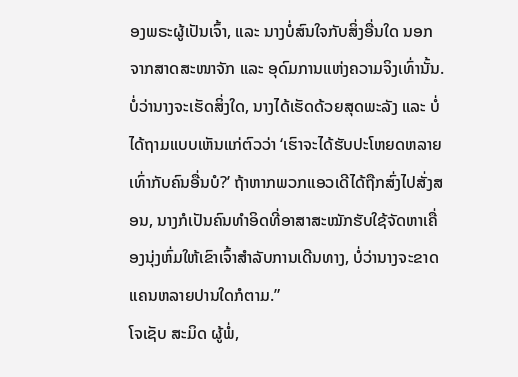ອງພຣະຜູ້ເປັນເຈົ້າ, ແລະ ນາງບໍ່ສົນໃຈກັບສິ່ງອື່ນໃດ ນອກຈາກສາດສະໜາຈັກ ແລະ ອຸດົມການແຫ່ງຄວາມຈິງເທົ່ານັ້ນ. ບໍ່ວ່ານາງຈະເຮັດສິ່ງໃດ, ນາງໄດ້ເຮັດດ້ວຍສຸດພະລັງ ແລະ ບໍ່ໄດ້ຖາມແບບເຫັນແກ່ຕົວວ່າ ‘ເຮົາຈະໄດ້ຮັບປະໂຫຍດຫລາຍເທົ່າກັບຄົນອື່ນບໍ?’ ຖ້າຫາກພວກແອວເດີໄດ້ຖືກສົ່ງໄປສັ່ງສອນ, ນາງກໍເປັນຄົນທຳອິດທີ່ອາສາສະໝັກຮັບໃຊ້ຈັດຫາເຄື່ອງນຸ່ງຫົ່ມໃຫ້ເຂົາເຈົ້າສຳລັບການເດີນທາງ, ບໍ່ວ່ານາງຈະຂາດແຄນຫລາຍປານໃດກໍຕາມ.”
ໂຈເຊັບ ສະມິດ ຜູ້ພໍ່,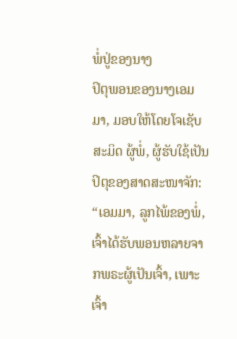ພໍ່ປູ່ຂອງນາງ
ປິຕຸພອນຂອງນາງເອມມາ, ມອບໃຫ້ໂດຍໂຈເຊັບ ສະມິດ ຜູ້ພໍ່, ຜູ້ຮັບໃຊ້ເປັນປິຕຸຂອງສາດສະໜາຈັກ:
“ເອມມາ, ລູກໄພ້ຂອງພໍ່, ເຈົ້າໄດ້ຮັບພອນຫລາຍຈາກພຣະຜູ້ເປັນເຈົ້າ, ເພາະເຈົ້າ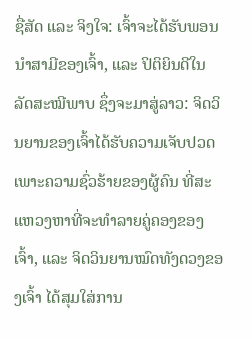ຊື່ສັດ ແລະ ຈິງໃຈ: ເຈົ້າຈະໄດ້ຮັບພອນນຳສາມີຂອງເຈົ້າ, ແລະ ປິຕິຍິນດີໃນລັດສະໝີພາບ ຊຶ່ງຈະມາສູ່ລາວ: ຈິດວິນຍານຂອງເຈົ້າໄດ້ຮັບຄວາມເຈັບປວດ ເພາະຄວາມຊົ່ວຮ້າຍຂອງຜູ້ຄົນ ທີ່ສະແຫວງຫາທີ່ຈະທຳລາຍຄູ່ຄອງຂອງເຈົ້າ, ແລະ ຈິດວິນຍານໝົດທັງດວງຂອງເຈົ້າ ໄດ້ສຸມໃສ່ການ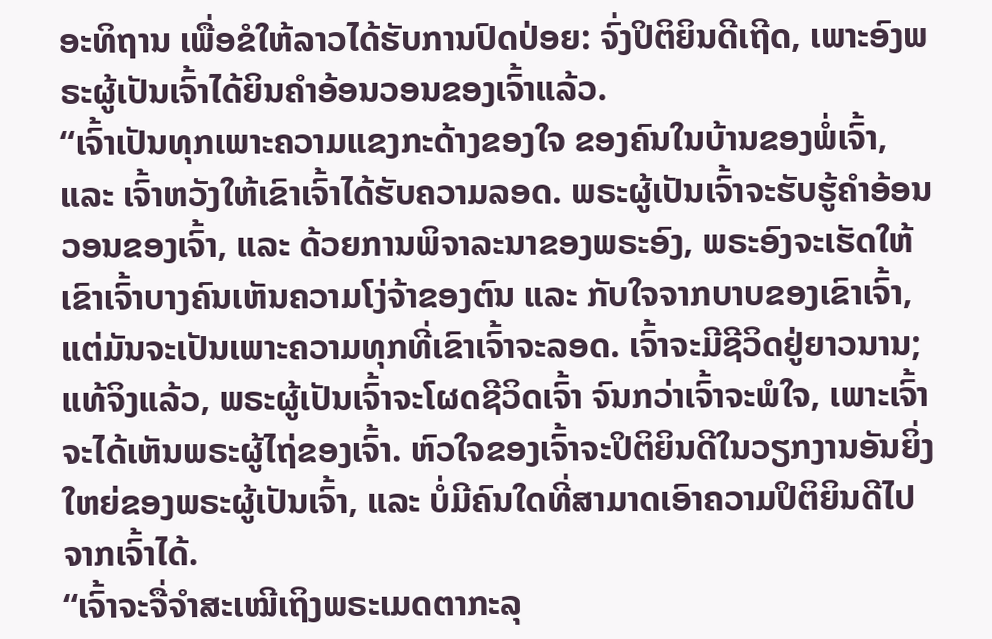ອະທິຖານ ເພື່ອຂໍໃຫ້ລາວໄດ້ຮັບການປົດປ່ອຍ: ຈົ່ງປິຕິຍິນດີເຖີດ, ເພາະອົງພຣະຜູ້ເປັນເຈົ້າໄດ້ຍິນຄຳອ້ອນວອນຂອງເຈົ້າແລ້ວ.
“ເຈົ້າເປັນທຸກເພາະຄວາມແຂງກະດ້າງຂອງໃຈ ຂອງຄົນໃນບ້ານຂອງພໍ່ເຈົ້າ, ແລະ ເຈົ້າຫວັງໃຫ້ເຂົາເຈົ້າໄດ້ຮັບຄວາມລອດ. ພຣະຜູ້ເປັນເຈົ້າຈະຮັບຮູ້ຄຳອ້ອນວອນຂອງເຈົ້າ, ແລະ ດ້ວຍການພິຈາລະນາຂອງພຣະອົງ, ພຣະອົງຈະເຮັດໃຫ້ເຂົາເຈົ້າບາງຄົນເຫັນຄວາມໂງ່ຈ້າຂອງຕົນ ແລະ ກັບໃຈຈາກບາບຂອງເຂົາເຈົ້າ, ແຕ່ມັນຈະເປັນເພາະຄວາມທຸກທີ່ເຂົາເຈົ້າຈະລອດ. ເຈົ້າຈະມີຊີວິດຢູ່ຍາວນານ; ແທ້ຈິງແລ້ວ, ພຣະຜູ້ເປັນເຈົ້າຈະໂຜດຊີວິດເຈົ້າ ຈົນກວ່າເຈົ້າຈະພໍໃຈ, ເພາະເຈົ້າຈະໄດ້ເຫັນພຣະຜູ້ໄຖ່ຂອງເຈົ້າ. ຫົວໃຈຂອງເຈົ້າຈະປິຕິຍິນດີໃນວຽກງານອັນຍິ່ງໃຫຍ່ຂອງພຣະຜູ້ເປັນເຈົ້າ, ແລະ ບໍ່ມີຄົນໃດທີ່ສາມາດເອົາຄວາມປິຕິຍິນດີໄປຈາກເຈົ້າໄດ້.
“ເຈົ້າຈະຈື່ຈຳສະເໝີເຖິງພຣະເມດຕາກະລຸ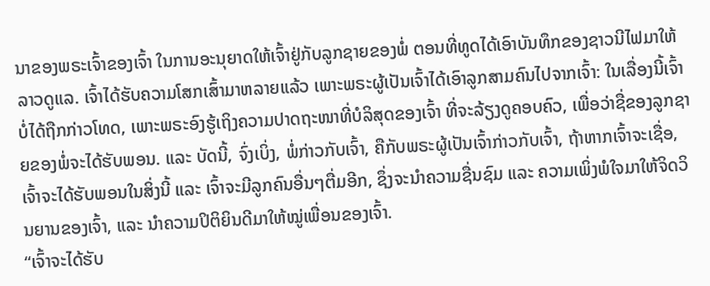ນາຂອງພຣະເຈົ້າຂອງເຈົ້າ ໃນການອະນຸຍາດໃຫ້ເຈົ້າຢູ່ກັບລູກຊາຍຂອງພໍ່ ຕອນທີ່ທູດໄດ້ເອົາບັນທຶກຂອງຊາວນີໄຟມາໃຫ້ລາວດູແລ. ເຈົ້າໄດ້ຮັບຄວາມໂສກເສົ້າມາຫລາຍແລ້ວ ເພາະພຣະຜູ້ເປັນເຈົ້າໄດ້ເອົາລູກສາມຄົນໄປຈາກເຈົ້າ: ໃນເລື່ອງນີ້ເຈົ້າບໍ່ໄດ້ຖືກກ່າວໂທດ, ເພາະພຣະອົງຮູ້ເຖິງຄວາມປາດຖະໜາທີ່ບໍລິສຸດຂອງເຈົ້າ ທີ່ຈະລ້ຽງດູຄອບຄົວ, ເພື່ອວ່າຊື່ຂອງລູກຊາຍຂອງພໍ່ຈະໄດ້ຮັບພອນ. ແລະ ບັດນີ້, ຈົ່ງເບິ່ງ, ພໍ່ກ່າວກັບເຈົ້າ, ຄືກັບພຣະຜູ້ເປັນເຈົ້າກ່າວກັບເຈົ້າ, ຖ້າຫາກເຈົ້າຈະເຊື່ອ, ເຈົ້າຈະໄດ້ຮັບພອນໃນສິ່ງນີ້ ແລະ ເຈົ້າຈະມີລູກຄົນອື່ນໆຕື່ມອີກ, ຊຶ່ງຈະນຳຄວາມຊື່ນຊົມ ແລະ ຄວາມເພິ່ງພໍໃຈມາໃຫ້ຈິດວິນຍານຂອງເຈົ້າ, ແລະ ນຳຄວາມປິຕິຍິນດີມາໃຫ້ໝູ່ເພື່ອນຂອງເຈົ້າ.
“ເຈົ້າຈະໄດ້ຮັບ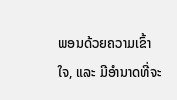ພອນດ້ວຍຄວາມເຂົ້າໃຈ, ແລະ ມີອຳນາດທີ່ຈະ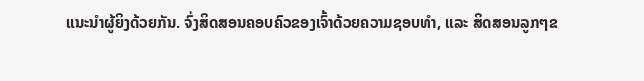ແນະນຳຜູ້ຍິງດ້ວຍກັນ. ຈົ່ງສິດສອນຄອບຄົວຂອງເຈົ້າດ້ວຍຄວາມຊອບທຳ, ແລະ ສິດສອນລູກໆຂ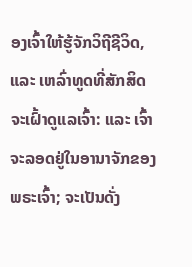ອງເຈົ້າໃຫ້ຮູ້ຈັກວິຖີຊີວິດ, ແລະ ເຫລົ່າທູດທີ່ສັກສິດຈະເຝົ້າດູແລເຈົ້າ: ແລະ ເຈົ້າຈະລອດຢູ່ໃນອານາຈັກຂອງພຣະເຈົ້າ; ຈະເປັນດັ່ງ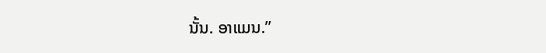ນັ້ນ. ອາແມນ.”